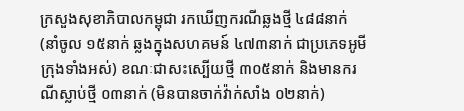ក្រសួងសុខាភិបាលកម្ពុជា រកឃើញករណីឆ្លងថ្មី ៤៨៨នាក់ (នាំចូល ១៥នាក់ ឆ្លងក្នុងសហគមន៍ ៤៧៣នាក់ ជាប្រភេទអូមីក្រុងទាំងអស់) ខណៈជាសះស្បើយថ្មី ៣០៥នាក់ និងមានករណីស្លាប់ថ្មី ០៣នាក់ (មិនបានចាក់វ៉ាក់សាំង ០២នាក់)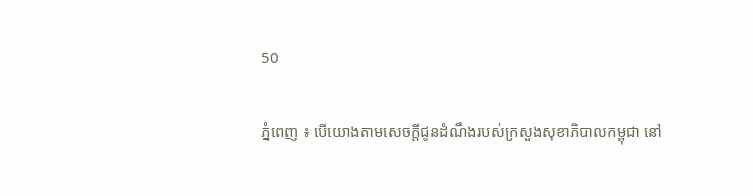50

ភ្នំពេញ ៖ បើយោងតាមសេចក្តីជូនដំណឹងរបស់ក្រសួងសុខាភិបាលកម្ពុជា នៅ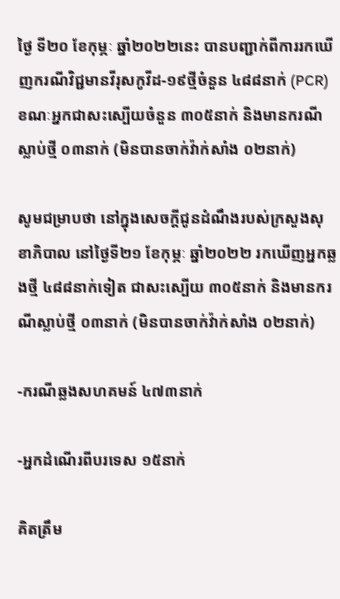ថ្ងៃ ទី២០ ខែកុម្ភៈ ឆ្នាំ២០២២នេះ បានបញ្ជាក់ពីការរកឃើញករណីវិជ្ជមានវីរុសកូវីដ-១៩ថ្មីចំនួន ៤៨៨នាក់ (PCR) ខណៈអ្នកជាសះស្បើយចំនួន ៣០៥នាក់ និងមានករណីស្លាប់ថ្មី ០៣នាក់ (មិនបានចាក់វ៉ាក់សាំង ០២នាក់)

សូមជម្រាបថា នៅក្នុងសេចក្តីជូនដំណឹងរបស់ក្រសួងសុខាភិបាល នៅថ្ងៃទី២១ ខែកុម្ភៈ ឆ្នាំ២០២២ រកឃើញអ្នកឆ្លងថ្មី ៤៨៨នាក់ទៀត ជាសះស្បើយ ៣០៥នាក់ និងមានករណីស្លាប់ថ្មី ០៣នាក់ (មិនបានចាក់វ៉ាក់សាំង ០២នាក់)

-ករណីឆ្លងសហគមន៍ ៤៧៣នាក់

-អ្នកដំណើរពីបរទេស ១៥នាក់

គិតត្រឹម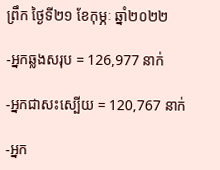ព្រឹក ថ្ងៃទី២១ ខែកុម្ភៈ ឆ្នាំ២០២២

-អ្នកឆ្លងសរុប = 126,977 នាក់

-អ្នកជាសះស្បើយ = 120,767 នាក់

-អ្នក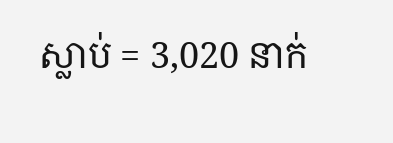ស្លាប់ = 3,020 នាក់